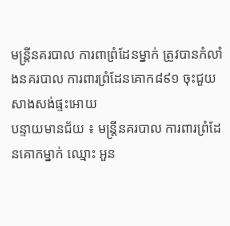មន្ត្រីនគរបាល ការពាព្រំដែនម្នាក់ ត្រូវបានកំលាំងនគរបាល ការពារព្រំដែនគោក៨៩១ ចុះជួយសាងសង់ផ្ទះអោយ
បន្ទាយមានជ័យ ៖ មន្ត្រីនគរបាល ការពារព្រំដែនគោកម្នាក់ ឈ្មោះ អួន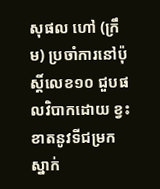សុផល ហៅ (ក្រឹម) ប្រចាំការនៅប៉ុស្តិ៍លេខ១០ ជួបផលវិបាកដោយ ខ្វះខាតនូវទីជម្រក ស្នាក់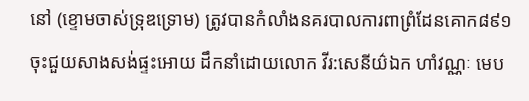នៅ (ខ្ទោមចាស់ទ្រុឌទ្រោម) ត្រូវបានកំលាំងនគរបាលការពាព្រំដែនគោក៨៩១ ចុះជួយសាងសង់ផ្ទះអោយ ដឹកនាំដោយលោក វីរ:សេនីយ៌ឯក ហាំវណ្ណៈ មេប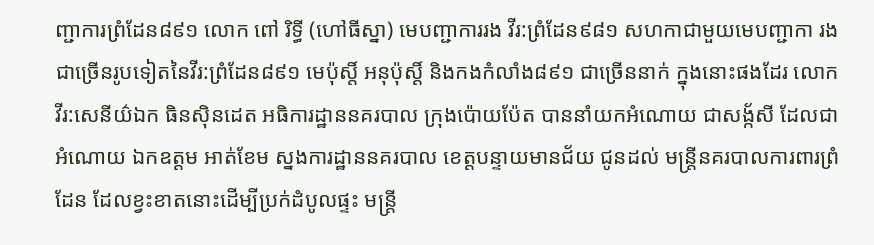ញ្ជាការព្រំដែន៨៩១ លោក ពៅ រិទ្ធី (ហៅធីស្នា) មេបញ្ជាការរង វីរ:ព្រំដែន៩៨១ សហកាជាមួយមេបញ្ជាកា រង ជាច្រើនរូបទៀតនៃវីរ:ព្រំដែន៨៩១ មេប៉ុស្តិ៍ អនុប៉ុស្តិ៍ និងកងកំលាំង៨៩១ ជាច្រើននាក់ ក្នុងនោះផងដែរ លោកវីរ:សេនីយ៌ឯក ធិនសុិនដេត អធិការដ្ឋាននគរបាល ក្រុងប៉ោយប៉ែត បាននាំយកអំណោយ ជាសង្ក័សី ដែលជាអំណោយ ឯកឧត្តម អាត់ខែម ស្នងការដ្ឋាននគរបាល ខេត្តបន្ទាយមានជ័យ ជូនដល់ មន្រ្តីនគរបាលការពារព្រំដែន ដែលខ្វះខាតនោះដើម្បីប្រក់ដំបូលផ្ទះ មន្ត្រី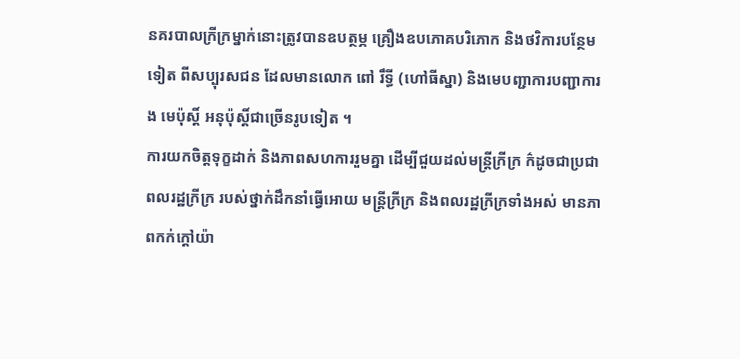នគរបាលក្រីក្រម្នាក់នោះត្រូវបានឧបត្ថម្ភ គ្រឿងឧបភោគបរិភោក និងថវិការបន្ថែមទៀត ពីសប្បុរសជន ដែលមានលោក ពៅ រឹទ្ធី (ហៅធីស្នា) និងមេបញ្ជាការបញ្ជាការង មេប៉ុស្តិ៍ អនុប៉ុស្តិ៍ជាច្រើនរូបទៀត ។
ការយកចិត្តទុក្ខដាក់ និងភាពសហការរួមគ្នា ដើម្បីជួយដល់មន្ត្រីក្រីក្រ ក៌ដូចជាប្រជាពលរដ្ឋក្រីក្រ របស់ថ្នាក់ដឹកនាំធ្វើអោយ មន្ត្រីក្រីក្រ និងពលរដ្ឋក្រីក្រទាំងអស់ មានភាពកក់ក្តៅយ៉ា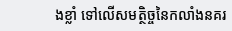ងខ្លាំ ទៅលើសមត្ថិច្ចនៃកលាំងនគរ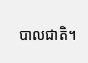បាលជាតិ។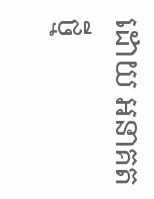ដោយ អនាគតថ្មី